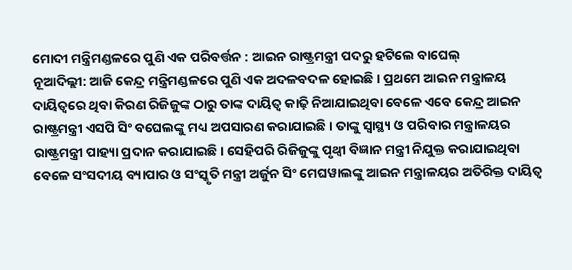ମୋଦୀ ମନ୍ତ୍ରିମଣ୍ଡଳରେ ପୁଣି ଏକ ପରିବର୍ତ୍ତନ : ଆଇନ ରାଷ୍ଟ୍ରମନ୍ତ୍ରୀ ପଦରୁ ହଟିଲେ ବାଘେଲ୍
ନୂଆଦିଲ୍ଲୀ: ଆଜି କେନ୍ଦ୍ର ମନ୍ତ୍ରିମଣ୍ଡଳରେ ପୁଣି ଏକ ଅଦଳବଦଳ ହୋଇଛି । ପ୍ରଥମେ ଆଇନ ମନ୍ତ୍ରାଳୟ ଦାୟିତ୍ବରେ ଥିବା କିରଣ ରିଜିଜୁଙ୍କ ଠାରୁ ତାଙ୍କ ଦାୟିତ୍ବ କାଢ଼ି ନିଆଯାଇଥିବା ବେଳେ ଏବେ କେନ୍ଦ୍ର ଆଇନ ରାଷ୍ଟ୍ରମନ୍ତ୍ରୀ ଏସପି ସିଂ ବଘେଲଙ୍କୁ ମଧ୍ୟ ଅପସାରଣ କରାଯାଇଛି। ତାଙ୍କୁ ସ୍ବାସ୍ଥ୍ୟ ଓ ପରିବାର ମନ୍ତ୍ରାଳୟର ରାଷ୍ଟ୍ରମନ୍ତ୍ରୀ ପାହ୍ୟା ପ୍ରଦାନ କରାଯାଇଛି। ସେହିପରି ରିଜିଜୁଙ୍କୁ ପୃଥ୍ବୀ ବିଜ୍ଞାନ ମନ୍ତ୍ରୀ ନିଯୁକ୍ତ କରାଯାଇଥିବା ବେଳେ ସଂସଦୀୟ ବ୍ୟାପାର ଓ ସଂସ୍କୃତି ମନ୍ତ୍ରୀ ଅର୍ଜୁନ ସିଂ ମେଘୱାଲଙ୍କୁ ଆଇନ ମନ୍ତ୍ରାଳୟର ଅତିରିକ୍ତ ଦାୟିତ୍ବ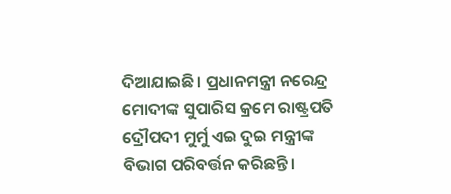ଦିଆଯାଇଛି। ପ୍ରଧାନମନ୍ତ୍ରୀ ନରେନ୍ଦ୍ର ମୋଦୀଙ୍କ ସୁପାରିସ କ୍ରମେ ରାଷ୍ଟ୍ରପତି ଦ୍ରୌପଦୀ ମୁର୍ମୁ ଏଇ ଦୁଇ ମନ୍ତ୍ରୀଙ୍କ ବିଭାଗ ପରିବର୍ତ୍ତନ କରିଛନ୍ତି।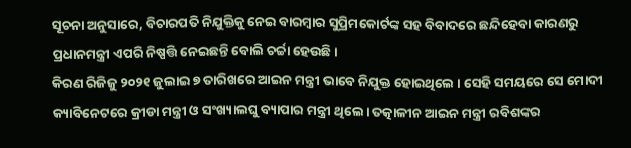ସୂଚନା ଅନୁସାରେ, ବିଚାରପତି ନିଯୁକ୍ତିକୁ ନେଇ ବାରମ୍ବାର ସୁପ୍ରିମକୋର୍ଟଙ୍କ ସହ ବିବାଦରେ ଛନ୍ଦିହେବା କାରଣରୁ ପ୍ରଧାନମନ୍ତ୍ରୀ ଏପରି ନିଷ୍ପତ୍ତି ନେଇଛନ୍ତି ବୋଲି ଚର୍ଚ୍ଚା ହେଉଛି।
କିରଣ ରିଜିଜୁ ୨୦୨୧ ଜୁଲାଇ ୭ ତାରିଖରେ ଆଇନ ମନ୍ତ୍ରୀ ଭାବେ ନିଯୁକ୍ତ ହୋଇଥିଲେ । ସେହି ସମୟରେ ସେ ମୋଦୀ କ୍ୟାବିନେଟରେ କ୍ରୀଡା ମନ୍ତ୍ରୀ ଓ ସଂଖ୍ୟାଲଘୁ ବ୍ୟାପାର ମନ୍ତ୍ରୀ ଥିଲେ। ତତ୍କାଳୀନ ଆଇନ ମନ୍ତ୍ରୀ ରବିଶଙ୍କର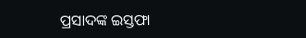ପ୍ରସାଦଙ୍କ ଇସ୍ତଫା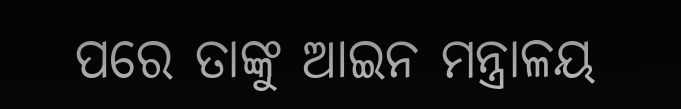ପରେ ତାଙ୍କୁ ଆଇନ ମନ୍ତ୍ରାଳୟ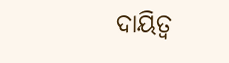ଦାୟିତ୍ୱ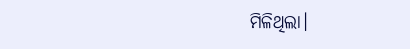ମିଳିଥିଲା।